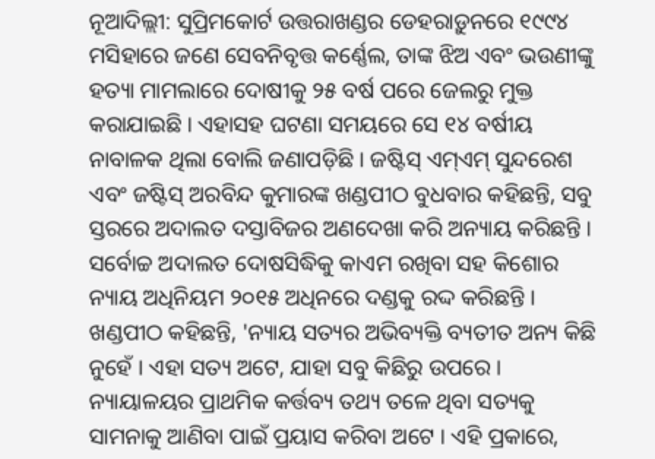ନୂଆଦିଲ୍ଲୀ: ସୁପ୍ରିମକୋର୍ଟ ଉତ୍ତରାଖଣ୍ଡର ଡେହରାଡ଼ୁନରେ ୧୯୯୪ ମସିହାରେ ଜଣେ ସେବନିବୃତ୍ତ କର୍ଣ୍ଣେଲ, ତାଙ୍କ ଝିଅ ଏବଂ ଭଉଣୀଙ୍କୁ ହତ୍ୟା ମାମଲାରେ ଦୋଷୀକୁ ୨୫ ବର୍ଷ ପରେ ଜେଲରୁ ମୁକ୍ତ କରାଯାଇଛି । ଏହାସହ ଘଟଣା ସମୟରେ ସେ ୧୪ ବର୍ଷୀୟ ନାବାଳକ ଥିଲା ବୋଲି ଜଣାପଡ଼ିଛି । ଜଷ୍ଟିସ୍ ଏମ୍ଏମ୍ ସୁନ୍ଦରେଶ ଏବଂ ଜଷ୍ଟିସ୍ ଅରବିନ୍ଦ କୁମାରଙ୍କ ଖଣ୍ଡପୀଠ ବୁଧବାର କହିଛନ୍ତି, ସବୁ ସ୍ତରରେ ଅଦାଲତ ଦସ୍ତାବିଜର ଅଣଦେଖା କରି ଅନ୍ୟାୟ କରିଛନ୍ତି ।
ସର୍ବୋଚ୍ଚ ଅଦାଲତ ଦୋଷସିଦ୍ଧିକୁ କାଏମ ରଖିବା ସହ କିଶୋର ନ୍ୟାୟ ଅଧିନିୟମ ୨୦୧୫ ଅଧିନରେ ଦଣ୍ଡକୁ ରଦ୍ଦ କରିଛନ୍ତି । ଖଣ୍ଡପୀଠ କହିଛନ୍ତି, 'ନ୍ୟାୟ ସତ୍ୟର ଅଭିବ୍ୟକ୍ତି ବ୍ୟତୀତ ଅନ୍ୟ କିଛି ନୁହେଁ । ଏହା ସତ୍ୟ ଅଟେ, ଯାହା ସବୁ କିଛିରୁ ଉପରେ । ନ୍ୟାୟାଳୟର ପ୍ରାଥମିକ କର୍ତ୍ତବ୍ୟ ତଥ୍ୟ ତଳେ ଥିବା ସତ୍ୟକୁ ସାମନାକୁ ଆଣିବା ପାଇଁ ପ୍ରୟାସ କରିବା ଅଟେ । ଏହି ପ୍ରକାରେ,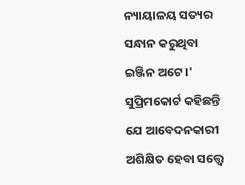ନ୍ୟାୟାଳୟ ସତ୍ୟର ସନ୍ଧାନ କରୁଥିବା ଇଞ୍ଜିନ ଅଟେ ।'
ସୁପ୍ରିମକୋର୍ଟ କହିଛନ୍ତି ଯେ ଆବେଦନକାରୀ ଅଶିକ୍ଷିତ ହେବା ସତ୍ତ୍ୱେ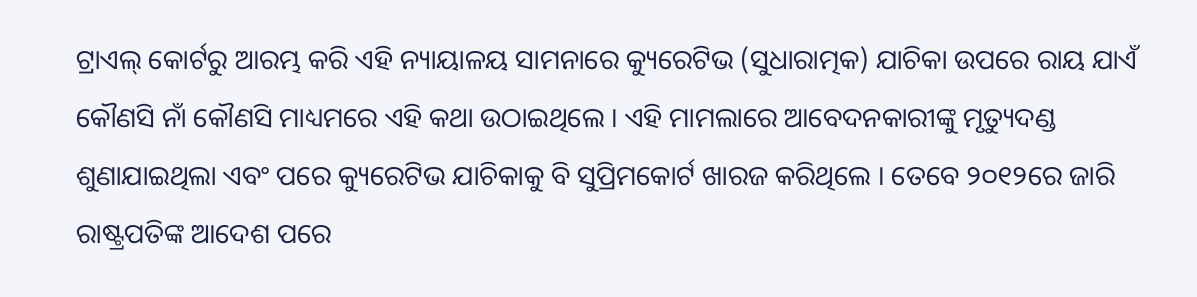ଟ୍ରାଏଲ୍ କୋର୍ଟରୁ ଆରମ୍ଭ କରି ଏହି ନ୍ୟାୟାଳୟ ସାମନାରେ କ୍ୟୁରେଟିଭ (ସୁଧାରାତ୍ମକ) ଯାଚିକା ଉପରେ ରାୟ ଯାଏଁ କୌଣସି ନାଁ କୌଣସି ମାଧ୍ୟମରେ ଏହି କଥା ଉଠାଇଥିଲେ । ଏହି ମାମଲାରେ ଆବେଦନକାରୀଙ୍କୁ ମୃତ୍ୟୁଦଣ୍ଡ ଶୁଣାଯାଇଥିଲା ଏବଂ ପରେ କ୍ୟୁରେଟିଭ ଯାଚିକାକୁ ବି ସୁପ୍ରିମକୋର୍ଟ ଖାରଜ କରିଥିଲେ । ତେବେ ୨୦୧୨ରେ ଜାରି ରାଷ୍ଟ୍ରପତିଙ୍କ ଆଦେଶ ପରେ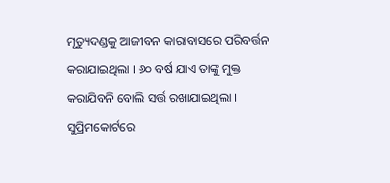ମୃତ୍ୟୁଦଣ୍ଡକୁ ଆଜୀବନ କାରାବାସରେ ପରିବର୍ତ୍ତନ କରାଯାଇଥିଲା । ୬୦ ବର୍ଷ ଯାଏ ତାଙ୍କୁ ମୁକ୍ତ କରାଯିବନି ବୋଲି ସର୍ତ୍ତ ରଖାଯାଇଥିଲା ।
ସୁପ୍ରିମକୋର୍ଟରେ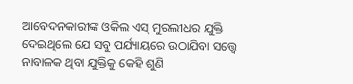ଆବେଦନକାରୀଙ୍କ ଓକିଲ ଏସ୍ ମୁରଲୀଧର ଯୁକ୍ତି ଦେଇଥିଲେ ଯେ ସବୁ ପର୍ଯ୍ୟାୟରେ ଉଠାଯିବା ସତ୍ତ୍ୱେ ନାବାଳକ ଥିବା ଯୁକ୍ତିକୁ କେହି ଶୁଣି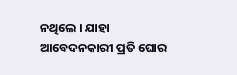ନଥିଲେ । ଯାହା ଆବେଦନକାରୀ ପ୍ରତି ଘୋର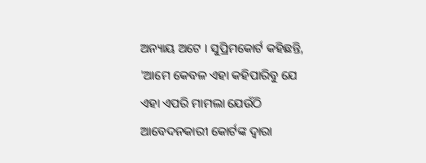ଅନ୍ୟାୟ ଅଟେ । ସୁପ୍ରିମକୋର୍ଟ କହିଛନ୍ତି, 'ଆମେ କେବଳ ଏହା କହିପାରିବୁ ଯେ ଏହା ଏପରି ମାମଲା ଯେଉଁଠି ଆବେଦନକାରୀ କୋର୍ଟଙ୍କ ଦ୍ୱାରା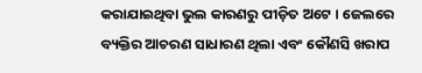କରାଯାଇଥିବା ଭୁଲ କାରଣରୁ ପୀଡ଼ିତ ଅଟେ । ଜେଲରେ ବ୍ୟକ୍ତିର ଆଚରଣ ସାଧାରଣ ଥିଲା ଏବଂ କୌଣସି ଖରାପ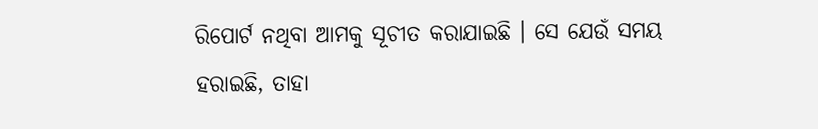ରିପୋର୍ଟ ନଥିବା ଆମକୁ ସୂଚୀତ କରାଯାଇଛି । ସେ ଯେଉଁ ସମୟ ହରାଇଛି, ତାହା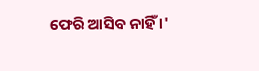ଫେରି ଆସିବ ନାହିଁ ।'